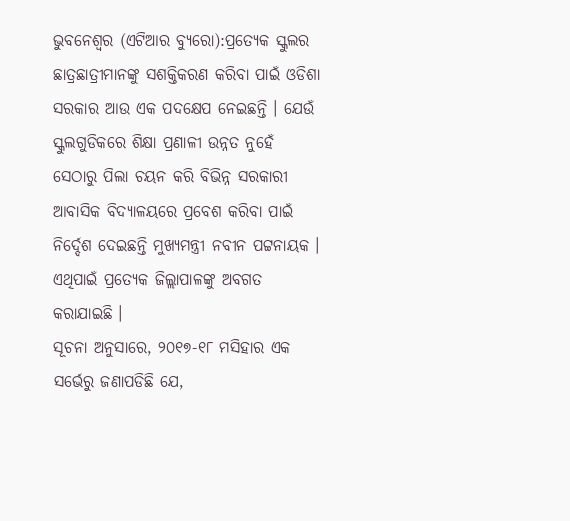ଭୁବନେଶ୍ୱର (ଏଟିଆର ବ୍ୟୁରୋ):ପ୍ରତ୍ୟେକ ସ୍କୁଲର ଛାତ୍ରଛାତ୍ରୀମାନଙ୍କୁ ସଶକ୍ତିକରଣ କରିବା ପାଇଁ ଓଡିଶା ସରକାର ଆଉ ଏକ ପଦକ୍ଷେପ ନେଇଛନ୍ତି । ଯେଉଁ ସ୍କୁଲଗୁଡିକରେ ଶିକ୍ଷା ପ୍ରଣାଳୀ ଉନ୍ନତ ନୁହେଁ ସେଠାରୁ ପିଲା ଚୟନ କରି ବିଭିନ୍ନ ସରକାରୀ ଆବାସିକ ବିଦ୍ୟାଳୟରେ ପ୍ରବେଶ କରିବା ପାଇଁ ନିର୍ଦ୍ଦେଶ ଦେଇଛନ୍ତି ମୁଖ୍ୟମନ୍ତ୍ରୀ ନବୀନ ପଟ୍ଟନାୟକ । ଏଥିପାଇଁ ପ୍ରତ୍ୟେକ ଜିଲ୍ଲାପାଳଙ୍କୁ ଅବଗତ କରାଯାଇଛି ।
ସୂଚନା ଅନୁସାରେ, ୨୦୧୭-୧୮ ମସିହାର ଏକ ସର୍ଭେରୁ ଜଣାପଡିଛି ଯେ,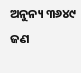ଅନୁନ୍ୟ ୩୬୪୯ ଜଣ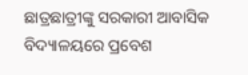ଛାତ୍ରଛାତ୍ରୀଙ୍କୁ ସରକାରୀ ଆବାସିକ ବିଦ୍ୟାଳୟରେ ପ୍ରବେଶ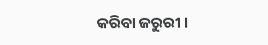କରିବା ଜରୁରୀ ।